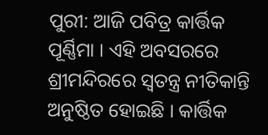ପୁରୀ: ଆଜି ପବିତ୍ର କାର୍ତ୍ତିକ ପୂର୍ଣ୍ଣିମା । ଏହି ଅବସରରେ ଶ୍ରୀମନ୍ଦିରରେ ସ୍ବତନ୍ତ୍ର ନୀତିକାନ୍ତି ଅନୁଷ୍ଠିତ ହୋଇଛି । କାର୍ତ୍ତିକ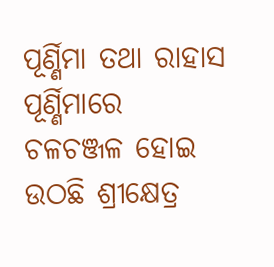ପୂର୍ଣ୍ଣିମା ତଥା ରାହାସ ପୂର୍ଣ୍ଣିମାରେ ଚଳଚଞ୍ଜଳ ହୋଇ ଉଠଛି ଶ୍ରୀକ୍ଷେତ୍ର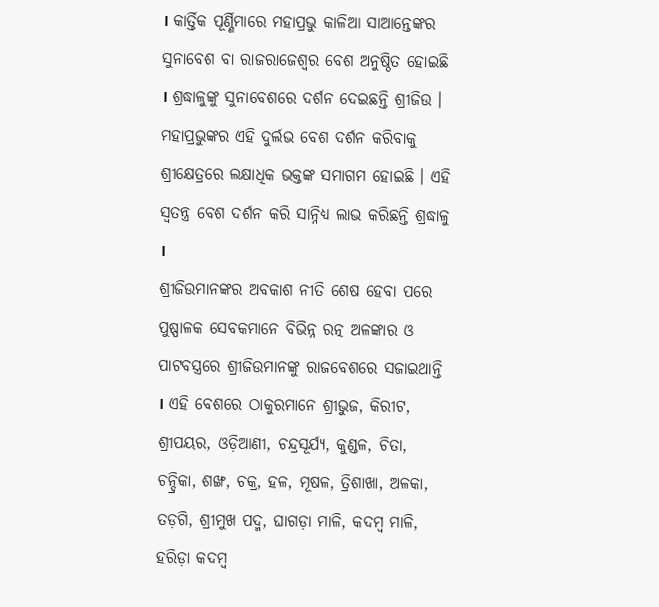। କାର୍ତ୍ତିକ ପୂର୍ଣ୍ଣିମାରେ ମହାପ୍ରଭୁ କାଳିଆ ସାଆନ୍ତେଙ୍କର ସୁନାବେଶ ବା ରାଜରାଜେଶ୍ବର ବେଶ ଅନୁଷ୍ଠିତ ହୋଇଛି । ଶ୍ରଦ୍ଧାଳୁଙ୍କୁ ସୁନାବେଶରେ ଦର୍ଶନ ଦେଇଛନ୍ତି ଶ୍ରୀଜିଉ । ମହାପ୍ରଭୁଙ୍କର ଏହି ଦୁର୍ଲଭ ବେଶ ଦର୍ଶନ କରିବାକୁ ଶ୍ରୀକ୍ଷେତ୍ରରେ ଲକ୍ଷାଧିକ ଭକ୍ତଙ୍କ ସମାଗମ ହୋଇଛି । ଏହି ସ୍ବତନ୍ତ୍ର ବେଶ ଦର୍ଶନ କରି ସାନ୍ନିଧ୍ୟ ଲାଭ କରିଛନ୍ତି ଶ୍ରଦ୍ଧାଳୁ ।
ଶ୍ରୀଜିଉମାନଙ୍କର ଅବକାଶ ନୀତି ଶେଷ ହେବା ପରେ ପୁଷ୍ପାଳକ ସେବକମାନେ ବିଭିନ୍ନ ରତ୍ନ ଅଳଙ୍କାର ଓ ପାଟବସ୍ତ୍ରରେ ଶ୍ରୀଜିଉମାନଙ୍କୁ ରାଜବେଶରେ ସଜାଇଥାନ୍ତି । ଏହି ବେଶରେ ଠାକୁରମାନେ ଶ୍ରୀଭୁଜ, କିରୀଟ, ଶ୍ରୀପୟର, ଓଡ଼ିଆଣୀ, ଚନ୍ଦ୍ରସୂର୍ଯ୍ୟ, କୁଣ୍ଡଳ, ଚିତା, ଚନ୍ଦ୍ରିକା, ଶଙ୍ଖ, ଚକ୍ର, ହଳ, ମୂଷଳ, ତ୍ରିଶାଖା, ଅଳକା, ତଡ଼ଗି, ଶ୍ରୀମୁଖ ପଦ୍ମ, ଘାଗଡ଼ା ମାଳି, କଦମ୍ବ ମାଳି, ହରିଡ଼ା କଦମ୍ବ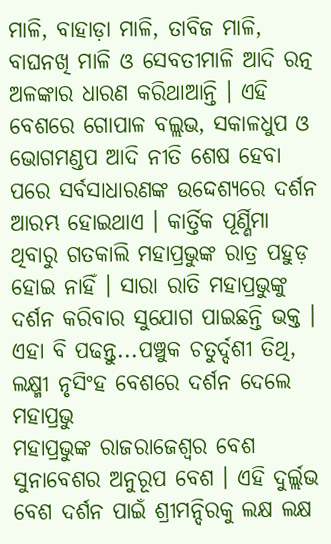ମାଳି, ବାହାଡ଼ା ମାଳି, ତାବିଜ ମାଳି, ବାଘନଖି ମାଳି ଓ ସେବତୀମାଳି ଆଦି ରତ୍ନ ଅଳଙ୍କାର ଧାରଣ କରିଥାଆନ୍ତି । ଏହି ବେଶରେ ଗୋପାଳ ବଲ୍ଲଭ, ସକାଳଧୁପ ଓ ଭୋଗମଣ୍ଡପ ଆଦି ନୀତି ଶେଷ ହେବା ପରେ ସର୍ବସାଧାରଣଙ୍କ ଉଦ୍ଦେଶ୍ୟରେ ଦର୍ଶନ ଆରମ୍ଭ ହୋଇଥାଏ । କାର୍ତ୍ତିକ ପୂର୍ଣ୍ଣିମା ଥିବାରୁ ଗତକାଲି ମହାପ୍ରଭୁଙ୍କ ରାତ୍ର ପହୁଡ଼ ହୋଇ ନାହିଁ । ସାରା ରାତି ମହାପ୍ରଭୁଙ୍କୁ ଦର୍ଶନ କରିବାର ସୁଯୋଗ ପାଇଛନ୍ତି ଭକ୍ତ ।
ଏହା ବି ପଢନ୍ତୁ...ପଞ୍ଚୁକ ଚତୁର୍ଦ୍ଦଶୀ ତିଥି, ଲକ୍ଷ୍ମୀ ନୃସିଂହ ବେଶରେ ଦର୍ଶନ ଦେଲେ ମହାପ୍ରଭୁ
ମହାପ୍ରଭୁଙ୍କ ରାଜରାଜେଶ୍ୱର ବେଶ ସୁନାବେଶର ଅନୁରୂପ ବେଶ । ଏହି ଦୁର୍ଲ୍ଲଭ ବେଶ ଦର୍ଶନ ପାଇଁ ଶ୍ରୀମନ୍ଦିରକୁ ଲକ୍ଷ ଲକ୍ଷ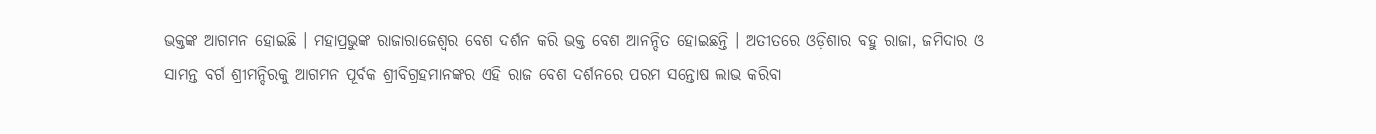ଭକ୍ତଙ୍କ ଆଗମନ ହୋଇଛି । ମହାପ୍ରଭୁଙ୍କ ରାଜାରାଜେଶ୍ୱର ବେଶ ଦର୍ଶନ କରି ଭକ୍ତ ବେଶ ଆନନ୍ଦିତ ହୋଇଛନ୍ତି । ଅତୀତରେ ଓଡ଼ିଶାର ବହୁ ରାଜା, ଜମିଦାର ଓ ସାମନ୍ତ ବର୍ଗ ଶ୍ରୀମନ୍ଦିରକୁ ଆଗମନ ପୂର୍ବକ ଶ୍ରୀବିଗ୍ରହମାନଙ୍କର ଏହି ରାଜ ବେଶ ଦର୍ଶନରେ ପରମ ସନ୍ତୋଷ ଲାଭ କରିବା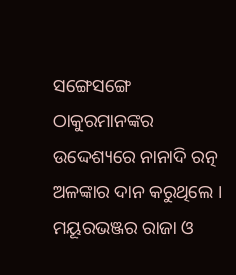ସଙ୍ଗେସଙ୍ଗେ ଠାକୁରମାନଙ୍କର ଉଦ୍ଦେଶ୍ୟରେ ନାନାଦି ରତ୍ନ ଅଳଙ୍କାର ଦାନ କରୁଥିଲେ । ମୟୂରଭଞ୍ଜର ରାଜା ଓ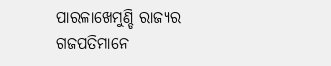ପାରଳାଖେମୁଣ୍ଡି ରାଜ୍ୟର ଗଜପତିମାନେ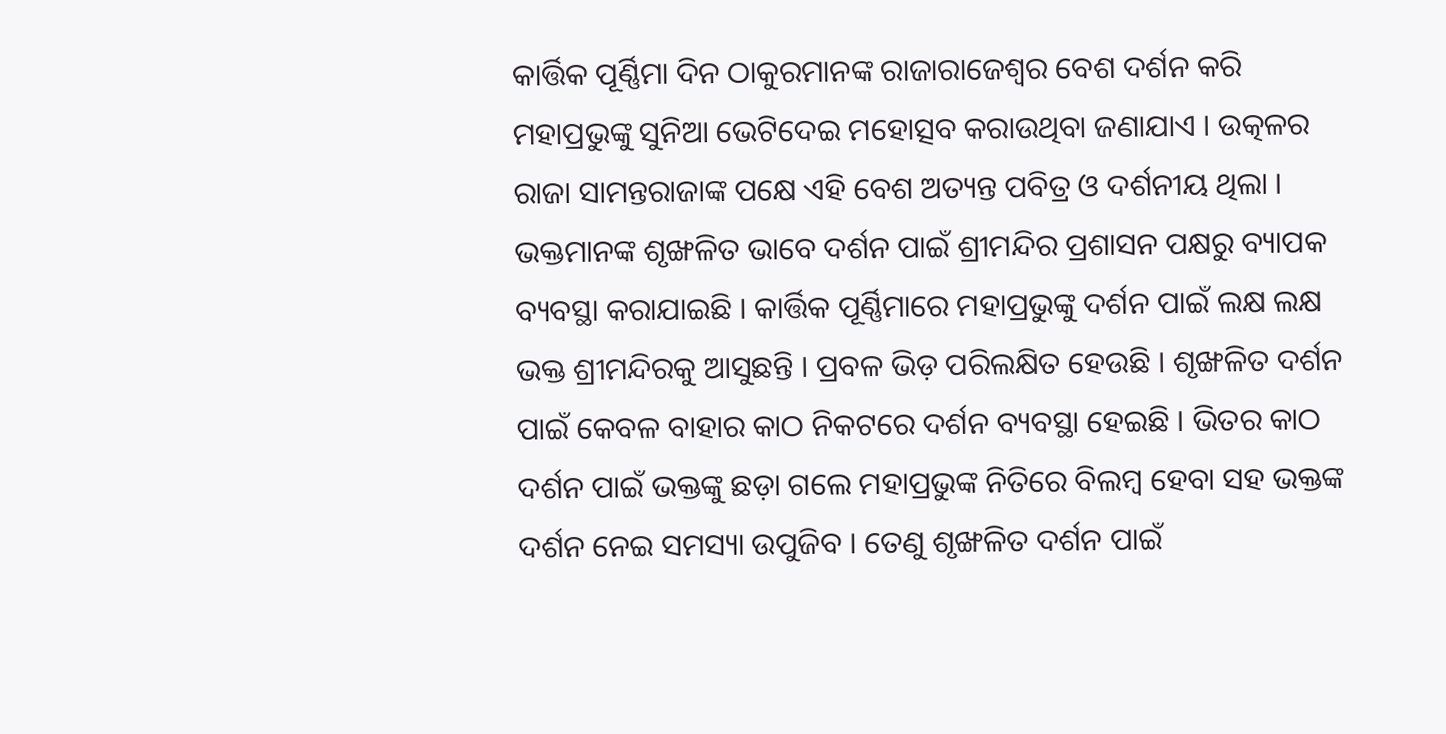କାର୍ତ୍ତିକ ପୂର୍ଣ୍ଣିମା ଦିନ ଠାକୁରମାନଙ୍କ ରାଜାରାଜେଶ୍ୱର ବେଶ ଦର୍ଶନ କରି ମହାପ୍ରଭୁଙ୍କୁ ସୁନିଆ ଭେଟିଦେଇ ମହୋତ୍ସବ କରାଉଥିବା ଜଣାଯାଏ । ଉତ୍କଳର ରାଜା ସାମନ୍ତରାଜାଙ୍କ ପକ୍ଷେ ଏହି ବେଶ ଅତ୍ୟନ୍ତ ପବିତ୍ର ଓ ଦର୍ଶନୀୟ ଥିଲା ।
ଭକ୍ତମାନଙ୍କ ଶୃଙ୍ଖଳିତ ଭାବେ ଦର୍ଶନ ପାଇଁ ଶ୍ରୀମନ୍ଦିର ପ୍ରଶାସନ ପକ୍ଷରୁ ବ୍ୟାପକ ବ୍ୟବସ୍ଥା କରାଯାଇଛି । କାର୍ତ୍ତିକ ପୂର୍ଣ୍ଣିମାରେ ମହାପ୍ରଭୁଙ୍କୁ ଦର୍ଶନ ପାଇଁ ଲକ୍ଷ ଲକ୍ଷ ଭକ୍ତ ଶ୍ରୀମନ୍ଦିରକୁ ଆସୁଛନ୍ତି । ପ୍ରବଳ ଭିଡ଼ ପରିଲକ୍ଷିତ ହେଉଛି । ଶୃଙ୍ଖଳିତ ଦର୍ଶନ ପାଇଁ କେବଳ ବାହାର କାଠ ନିକଟରେ ଦର୍ଶନ ବ୍ୟବସ୍ଥା ହେଇଛି । ଭିତର କାଠ ଦର୍ଶନ ପାଇଁ ଭକ୍ତଙ୍କୁ ଛଡ଼ା ଗଲେ ମହାପ୍ରଭୁଙ୍କ ନିତିରେ ବିଲମ୍ବ ହେବା ସହ ଭକ୍ତଙ୍କ ଦର୍ଶନ ନେଇ ସମସ୍ୟା ଉପୁଜିବ । ତେଣୁ ଶୃଙ୍ଖଳିତ ଦର୍ଶନ ପାଇଁ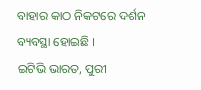ବାହାର କାଠ ନିକଟରେ ଦର୍ଶନ ବ୍ୟବସ୍ଥା ହୋଇଛି ।
ଇଟିଭି ଭାରତ, ପୁରୀ